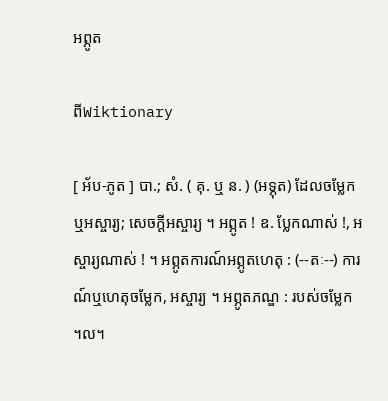អព្ភូត

ពីWiktionary

[ អ័ប-ភូត ] បា.; សំ. ( គុ. ឬ ន. ) (អទ្ភុត) ដែលចម្លែកឬអស្ចារ្យ; សេចក្ដីអស្ចារ្យ ។ អព្ភូត ! ឧ. ប្លែកណាស់ !, អស្ចារ្យណាស់ ! ។ អព្ភូតការណ៍អព្ភូតហេតុ : (--តៈ--) ការណ៍ឬហេតុចម្លែក, អស្ចារ្យ ។ អព្ភូតភណ្ឌ : របស់ចម្លែក ។ល។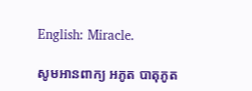English: Miracle.

សូមអានពាក្យ អភូត បាតុភូត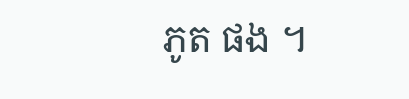ភូត ផង ។